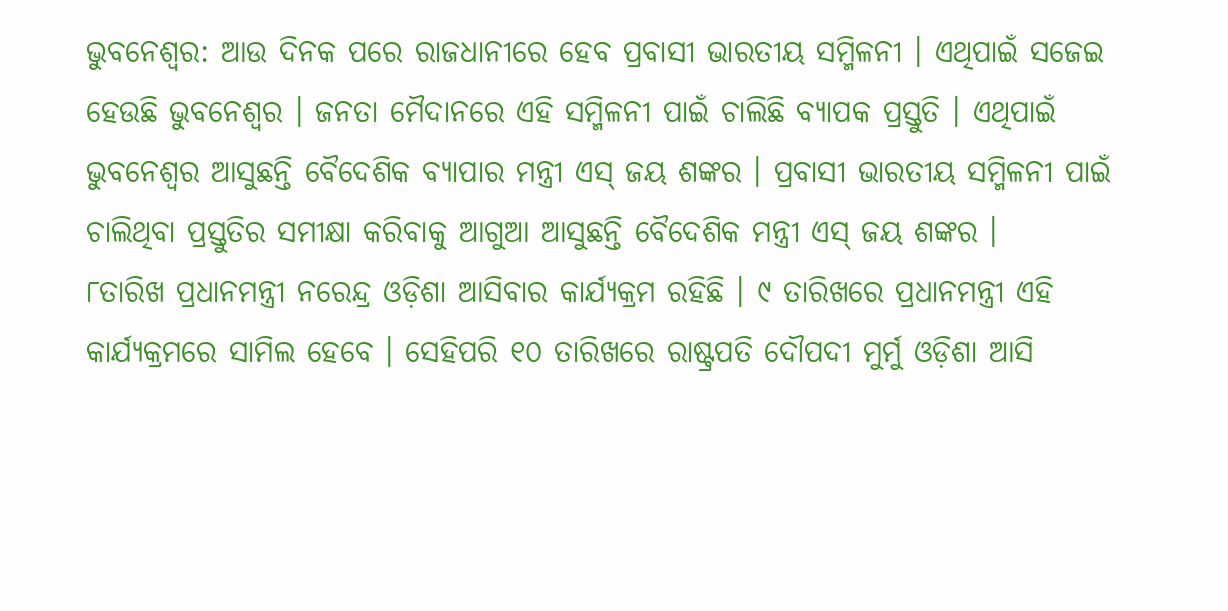ଭୁବନେଶ୍ୱର: ଆଉ ଦିନକ ପରେ ରାଜଧାନୀରେ ହେବ ପ୍ରବାସୀ ଭାରତୀୟ ସମ୍ମିଳନୀ । ଏଥିପାଇଁ ସଜେଇ ହେଉଛି ଭୁବନେଶ୍ୱର । ଜନତା ମୈଦାନରେ ଏହି ସମ୍ମିଳନୀ ପାଇଁ ଚାଲିଛି ବ୍ୟାପକ ପ୍ରସ୍ତୁତି । ଏଥିପାଇଁ ଭୁବନେଶ୍ୱର ଆସୁଛନ୍ତି ବୈଦେଶିକ ବ୍ୟାପାର ମନ୍ତ୍ରୀ ଏସ୍ ଜୟ ଶଙ୍କର । ପ୍ରବାସୀ ଭାରତୀୟ ସମ୍ମିଳନୀ ପାଇଁ ଚାଲିଥିବା ପ୍ରସ୍ତୁତିର ସମୀକ୍ଷା କରିବାକୁ ଆଗୁଆ ଆସୁଛନ୍ତି ବୈଦେଶିକ ମନ୍ତ୍ରୀ ଏସ୍ ଜୟ ଶଙ୍କର ।
୮ତାରିଖ ପ୍ରଧାନମନ୍ତ୍ରୀ ନରେନ୍ଦ୍ର ଓଡ଼ିଶା ଆସିବାର କାର୍ଯ୍ୟକ୍ରମ ରହିଛି । ୯ ତାରିଖରେ ପ୍ରଧାନମନ୍ତ୍ରୀ ଏହି କାର୍ଯ୍ୟକ୍ରମରେ ସାମିଲ ହେବେ । ସେହିପରି ୧୦ ତାରିଖରେ ରାଷ୍ଟ୍ରପତି ଦୌପଦୀ ମୁର୍ମୁ ଓଡ଼ିଶା ଆସି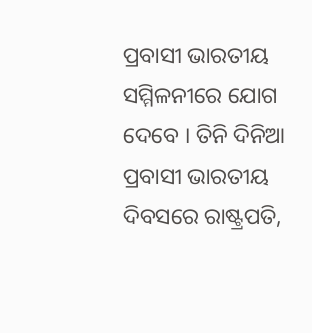ପ୍ରବାସୀ ଭାରତୀୟ ସମ୍ମିଳନୀରେ ଯୋଗ ଦେବେ । ତିନି ଦିନିଆ ପ୍ରବାସୀ ଭାରତୀୟ ଦିବସରେ ରାଷ୍ଟ୍ରପତି,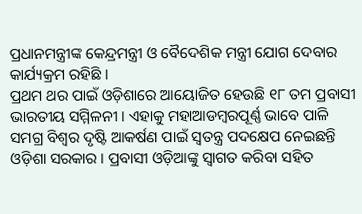ପ୍ରଧାନମନ୍ତ୍ରୀଙ୍କ କେନ୍ଦ୍ରମନ୍ତ୍ରୀ ଓ ବୈଦେଶିକ ମନ୍ତ୍ରୀ ଯୋଗ ଦେବାର କାର୍ଯ୍ୟକ୍ରମ ରହିଛି ।
ପ୍ରଥମ ଥର ପାଇଁ ଓଡ଼ିଶାରେ ଆୟୋଜିତ ହେଉଛି ୧୮ ତମ ପ୍ରବାସୀ ଭାରତୀୟ ସମ୍ମିଳନୀ । ଏହାକୁ ମହାଆଡମ୍ବରପୂର୍ଣ୍ଣ ଭାବେ ପାଳି ସମଗ୍ର ବିଶ୍ୱର ଦୃଷ୍ଟି ଆକର୍ଷଣ ପାଇଁ ସ୍ୱତନ୍ତ୍ର ପଦକ୍ଷେପ ନେଇଛନ୍ତି ଓଡ଼ିଶା ସରକାର । ପ୍ରବାସୀ ଓଡ଼ିଆଙ୍କୁ ସ୍ୱାଗତ କରିବା ସହିତ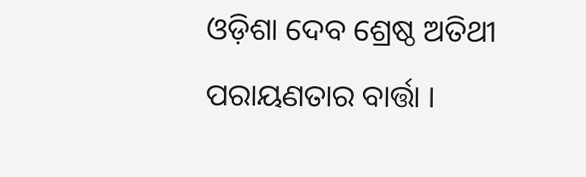ଓଡ଼ିଶା ଦେବ ଶ୍ରେଷ୍ଠ ଅତିଥୀ ପରାୟଣତାର ବାର୍ତ୍ତା ।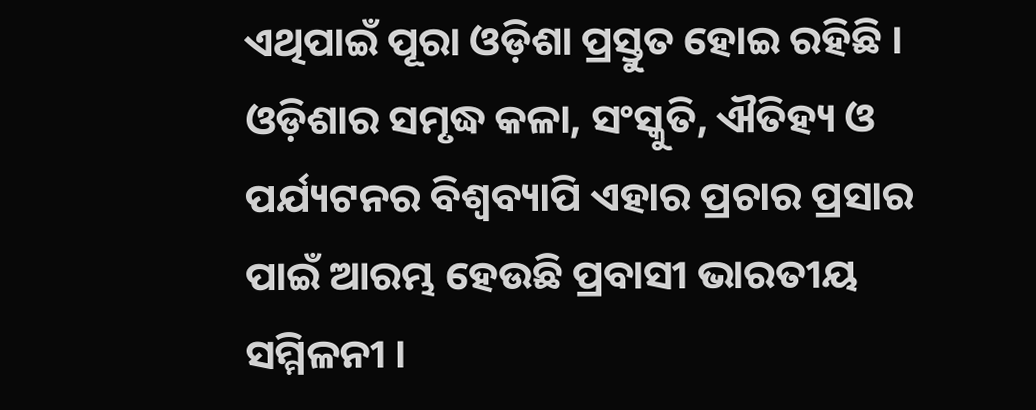ଏଥିପାଇଁ ପୂରା ଓଡ଼ିଶା ପ୍ରସ୍ତୁତ ହୋଇ ରହିଛି ।
ଓଡ଼ିଶାର ସମୃଦ୍ଧ କଳା, ସଂସ୍କୁତି, ଐତିହ୍ୟ ଓ ପର୍ଯ୍ୟଟନର ବିଶ୍ୱବ୍ୟାପି ଏହାର ପ୍ରଚାର ପ୍ରସାର ପାଇଁ ଆରମ୍ଭ ହେଉଛି ପ୍ରବାସୀ ଭାରତୀୟ ସମ୍ମିଳନୀ ।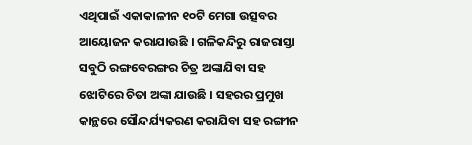ଏଥିପାଇଁ ଏକାକାଳୀନ ୧୦ଟି ମେଗା ଉତ୍ସବର ଆୟୋଜନ କରାଯାଉଛି । ଗଳିକନ୍ଦିରୁ ରାଜରାସ୍ତା ସବୁଠି ରଙ୍ଗବେରଙ୍ଗର ଚିତ୍ର ଅଙ୍କାଯିବା ସହ ଝୋଟିରେ ଚିତା ଅଙ୍କା ଯାଉଛି । ସହରର ପ୍ରମୁଖ କାନ୍ଥରେ ସୌନ୍ଦର୍ଯ୍ୟକରଣ କରାଯିବା ସହ ରଙ୍ଗୀନ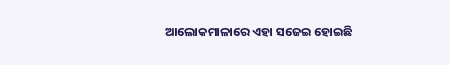ଆଲୋକମାଳାରେ ଏହା ସଜେଇ ହୋଇଛି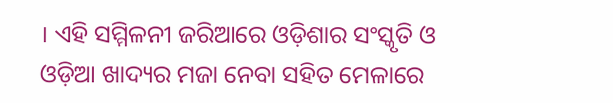। ଏହି ସମ୍ମିଳନୀ ଜରିଆରେ ଓଡ଼ିଶାର ସଂସ୍କୃତି ଓ ଓଡ଼ିଆ ଖାଦ୍ୟର ମଜା ନେବା ସହିତ ମେଳାରେ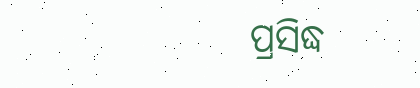ପ୍ରସିଦ୍ଧ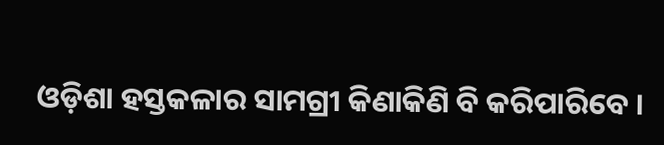ଓଡ଼ିଶା ହସ୍ତକଳାର ସାମଗ୍ରୀ କିଣାକିଣି ବି କରିପାରିବେ ।